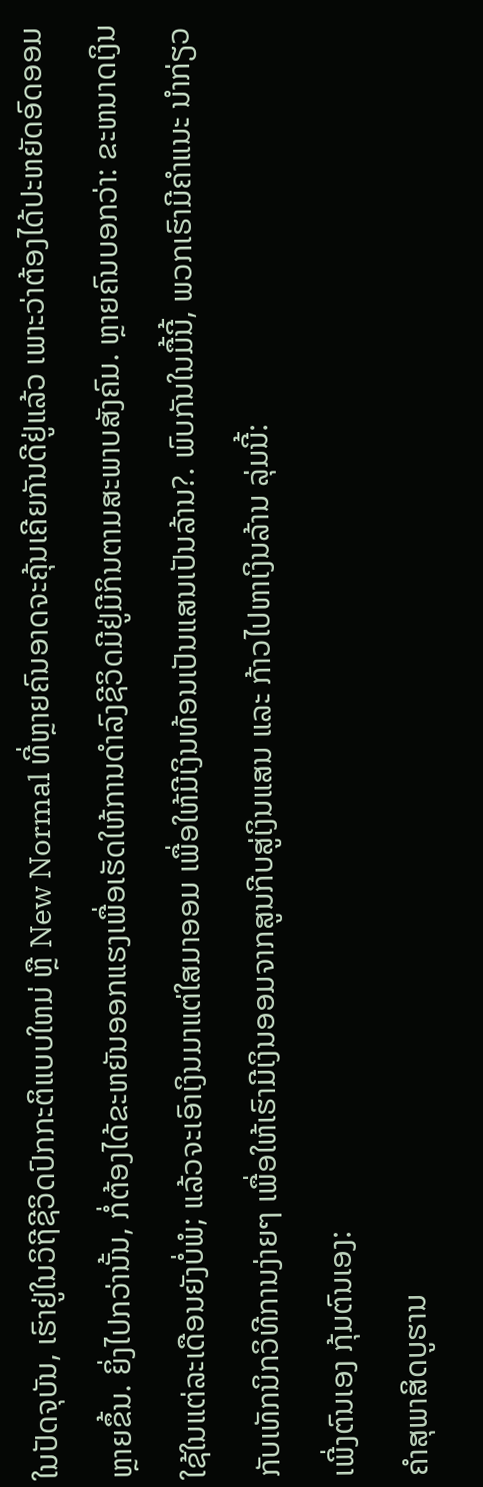ໃນປັດຈຸບັນ, ເຮົາຢູ່ໃນວິຖີຊີວິດປົກກະຕິແບບໃຫມ່ ຫຼື New Normal ທີ່ຫຼາຍຄົນອາດຈະຄຸ້ນເຄີຍກັນດີຢູ່ແລ້ວ ເພາະວ່າຕ້ອງໄດ້ປະຫຍັດອົດອອມຫຼາຍຂຶ້ນ. ຍິ່ງໄປກວ່ານັ້ນ, ກໍ່ຕ້ອງໄດ້ຂະຫຍັນອອກແຮງເພື່ອເຮັດໃຫ້ການດໍາລົງຊີວິດມີຢູ່ມີກິນຕາມສະພາບສັງຄົມ. ຫຼາຍຄົນບອກວ່າ: ຂະຫນາດເງິນໃຊ້ໃນແຕ່ລະເດືອນຍັງບໍ່ພໍ; ແລ້ວຈະເອົາເງິນມາແຕ່ໃສມາອອມ ເພື່ອໃຫ້ມີເງິນທ້ອນເປັນແສນເປັນລ້ານ?. ພົບກັນໃນມື້ນີ້, ພວກເຮົາມີຄຳແນະ ນຳກ່ຽວກັບເທັກນິກວິທີການງ່າຍໆ ເພື່ອໃຫ້ເຮົາມີເງິນອອມຈາກສູນກີບສູ່ເງິນແສນ ແລະ ກ້າວໄປຫາເງິນລ້ານ ລຸ່ມນີ້:
ເພີ່ງຕົນເອງ ກຸ້ມຕົນເອງ:
ຄຳສຸພາສິດບູຮານ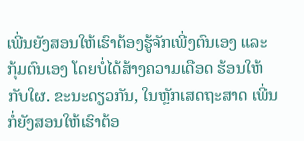ເພີ່ນຍັງສອນໃຫ້ເຮົາຕ້ອງຮູ້ຈັກເພີ່ງຕົນເອງ ແລະ ກຸ້ມຕົນເອງ ໂດຍບໍ່ໄດ້ສ້າງຄວາມເດືອດ ຮ້ອນໃຫ້ກັບໃຜ. ຂະນະດຽວກັນ, ໃນຫຼັກເສດຖະສາດ ເພີ່ນກໍ່ຍັງສອນໃຫ້ເຮົາຕ້ອ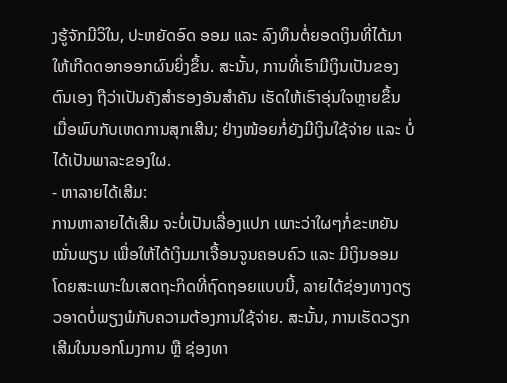ງຮູ້ຈັກມີວິໃນ, ປະຫຍັດອົດ ອອມ ແລະ ລົງທຶນຕໍ່ຍອດເງິນທີ່ໄດ້ມາໃຫ້ເກີດດອກອອກຜົນຍິ່ງຂຶ້ນ. ສະນັ້ນ, ການທີ່ເຮົາມີເງິນເປັນຂອງຕົນເອງ ຖືວ່າເປັນຄັງສໍາຮອງອັນສໍາຄັນ ເຮັດໃຫ້ເຮົາອຸ່ນໃຈຫຼາຍຂຶ້ນ ເມື່ອພົບກັບເຫດການສຸກເສີນ; ຢ່າງໜ້ອຍກໍ່ຍັງມີເງິນໃຊ້ຈ່າຍ ແລະ ບໍ່ໄດ້ເປັນພາລະຂອງໃຜ.
- ຫາລາຍໄດ້ເສີມ:
ການຫາລາຍໄດ້ເສີມ ຈະບໍ່ເປັນເລື່ອງແປກ ເພາະວ່າໃຜໆກໍ່ຂະຫຍັນໝັ່ນພຽນ ເພື່ອໃຫ້ໄດ້ເງິນມາເຈື້ອນຈູນຄອບຄົວ ແລະ ມີເງິນອອມ ໂດຍສະເພາະໃນເສດຖະກິດທີ່ຖົດຖອຍແບບນີ້, ລາຍໄດ້ຊ່ອງທາງດຽວອາດບໍ່ພຽງພໍກັບຄວາມຕ້ອງການໃຊ້ຈ່າຍ. ສະນັ້ນ, ການເຮັດວຽກເສີມໃນນອກໂມງການ ຫຼື ຊ່ອງທາ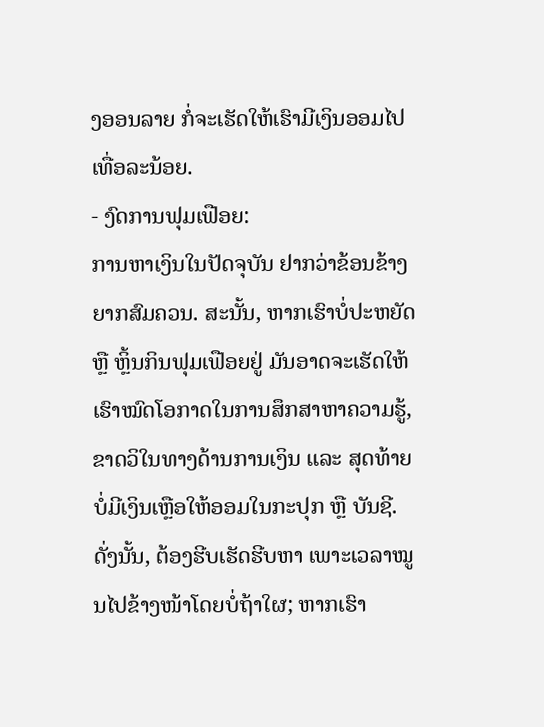ງອອນລາຍ ກໍ່ຈະເຮັດໃຫ້ເຮົາມີເງິນອອມໄປເທື່ອລະນ້ອຍ.
- ງົດການຟຸມເຟືອຍ:
ການຫາເງິນໃນປັດຈຸບັນ ຢາກວ່າຂ້ອນຂ້າງຍາກສົມຄວນ. ສະນັ້ນ, ຫາກເຮົາບໍ່ປະຫຍັດ ຫຼື ຫຼິ້ນກິນຟຸມເຟືອຍຢູ່ ມັນອາດຈະເຮັດໃຫ້ເຮົາໝົດໂອກາດໃນການສຶກສາຫາຄວາມຮູ້, ຂາດວິໃນທາງດ້ານການເງິນ ແລະ ສຸດທ້າຍບໍ່ມີເງິນເຫຼືອໃຫ້ອອມໃນກະປຸກ ຫຼື ບັນຊີ. ດັ່ງນັ້ນ, ຕ້ອງຮີບເຮັດຮີບຫາ ເພາະເວລາໝູນໄປຂ້າງໜ້າໂດຍບໍ່ຖ້າໃຜ; ຫາກເຮົາ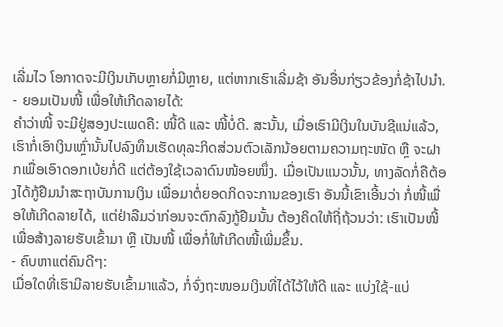ເລີ່ມໄວ ໂອກາດຈະມີເງິນເກັບຫຼາຍກໍ່ມີຫຼາຍ, ແຕ່ຫາກເຮົາເລີ່ມຊ້າ ອັນອື່ນກ່ຽວຂ້ອງກໍ່ຊ້າໄປນຳ.
- ຍອມເປັນໜີ້ ເພື່ອໃຫ້ເກີດລາຍໄດ້:
ຄຳວ່າໜີ້ ຈະມີຢູ່ສອງປະເພດຄື: ໜີ້ດີ ແລະ ໜີ້ບໍ່ດີ. ສະນັ້ນ, ເມື່ອເຮົາມີເງິນໃນບັນຊີແນ່ແລ້ວ, ເຮົາກໍ່ເອົາເງິນເຫຼົ່ານັ້ນໄປລົງທຶນເຮັດທຸລະກິດສ່ວນຕົວເລັກນ້ອຍຕາມຄວາມຖະໜັດ ຫຼື ຈະຝາກເພື່ອເອົາດອກເບ້ຍກໍ່ດີ ແຕ່ຕ້ອງໃຊ້ເວລາດົນໜ້ອຍໜຶ່ງ. ເມື່ອເປັນແນວນັ້ນ, ທາງລັດກໍ່ຄືຕ້ອງໄດ້ກູ້ຢືມນຳສະຖາບັນການເງິນ ເພື່ອມາຕໍ່ຍອດກິດຈະການຂອງເຮົາ ອັນນີ້ເຂົາເອີ້ນວ່າ ກໍ່ໜີ້ເພື່ອໃຫ້ເກີດລາຍໄດ້, ແຕ່ຢ່າລືມວ່າກ່ອນຈະຕົກລົງກູ້ຢືມນັ້ນ ຕ້ອງຄິດໃຫ້ຖີ່ຖ້ວນວ່າ: ເຮົາເປັນໜີ້ ເພື່ອສ້າງລາຍຮັບເຂົ້າມາ ຫຼື ເປັນໜີ້ ເພື່ອກໍ່ໃຫ້ເກີດໜີ້ເພີ່ມຂຶ້ນ.
- ຄົບຫາແຕ່ຄົນດີໆ:
ເມື່ອໃດທີ່ເຮົາມີລາຍຮັບເຂົ້າມາແລ້ວ, ກໍ່ຈົ່ງຖະໜອມເງິນທີ່ໄດ້ໄວ້ໃຫ້ດີ ແລະ ແບ່ງໃຊ້-ແບ່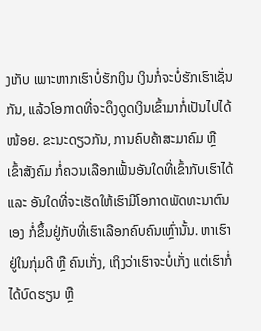ງເກັບ ເພາະຫາກເຮົາບໍ່ຮັກເງິນ ເງິນກໍ່ຈະບໍ່ຮັກເຮົາເຊັ່ນກັນ, ແລ້ວໂອກາດທີ່ຈະດຶງດູດເງິນເຂົ້າມາກໍ່ເປັນໄປໄດ້ໜ້ອຍ. ຂະນະດຽວກັນ, ການຄົບຄ້າສະມາຄົມ ຫຼື ເຂົ້າສັງຄົມ ກໍ່ຄວນເລືອກເຟັ້ນອັນໃດທີ່ເຂົ້າກັບເຮົາໄດ້ ແລະ ອັນໃດທີ່ຈະເຮັດໃຫ້ເຮົາມີໂອກາດພັດທະນາຕົນເອງ ກໍ່ຂຶ້ນຢູ່ກັບທີ່ເຮົາເລືອກຄົບຄົນເຫຼົ່ານັ້ນ. ຫາເຮົາຢູ່ໃນກຸ່ມດີ ຫຼື ຄົນເກັ່ງ, ເຖິງວ່າເຮົາຈະບໍ່ເກັ່ງ ແຕ່ເຮົາກໍ່ໄດ້ບົດຮຽນ ຫຼື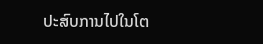ປະສົບການໄປໃນໂຕ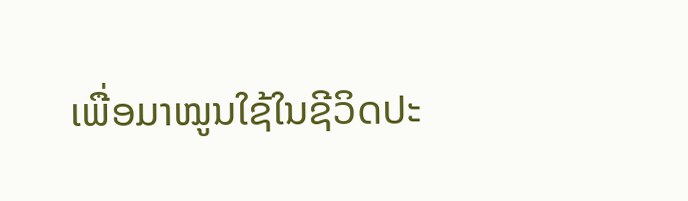ເພື່ອມາໝູນໃຊ້ໃນຊີວິດປະ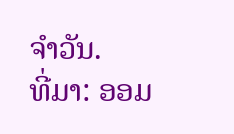ຈໍາວັນ.
ທີ່ມາ: ອອມ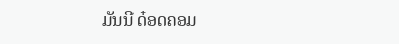ມັນນີ ດ໋ອດຄອມ